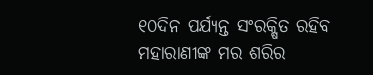୧୦ଦିନ ପର୍ଯ୍ୟନ୍ତ ସଂରକ୍ଷିତ ରହିବ ମହାରାଣୀଙ୍କ ମର ଶରିର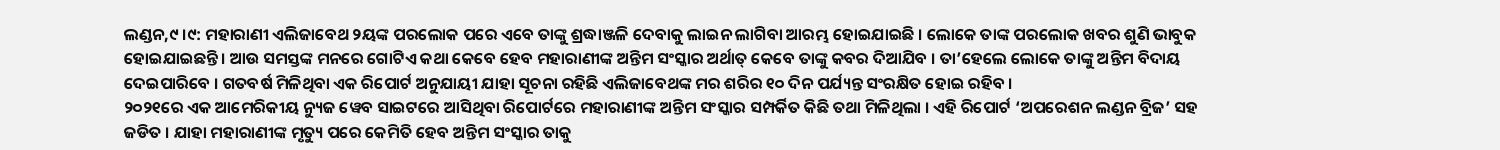ଲଣ୍ଡନ,୯ ।୯: ମହାରାଣୀ ଏଲିଜାବେଥ ୨ୟଙ୍କ ପରଲୋକ ପରେ ଏବେ ତାଙ୍କୁ ଶ୍ରଦ୍ଧାଞ୍ଜଳି ଦେବାକୁ ଲାଇନ ଲାଗିବା ଆରମ୍ଭ ହୋଇଯାଇଛି । ଲୋକେ ତାଙ୍କ ପରଲୋକ ଖବର ଶୁଣି ଭାବୁକ ହୋଇଯାଇଛନ୍ତି । ଆଉ ସମସ୍ତଙ୍କ ମନରେ ଗୋଟିଏ କଥା କେବେ ହେବ ମହାରାଣୀଙ୍କ ଅନ୍ତିମ ସଂସ୍କାର ଅର୍ଥାତ୍ କେବେ ତାଙ୍କୁ କବର ଦିଆଯିବ । ତା’ହେଲେ ଲୋକେ ତାଙ୍କୁ ଅନ୍ତିମ ବିଦାୟ ଦେଇପାରିବେ । ଗତବର୍ଷ ମିଳିଥିବା ଏକ ରିପୋର୍ଟ ଅନୁଯାୟୀ ଯାହା ସୂଚନା ରହିଛି ଏଲିଜାବେଥଙ୍କ ମର ଶରିର ୧୦ ଦିନ ପର୍ଯ୍ୟନ୍ତ ସଂରକ୍ଷିତ ହୋଇ ରହିବ ।
୨୦୨୧ରେ ଏକ ଆମେରିକୀୟ ନ୍ୟୁଜ ୱେବ ସାଇଟରେ ଆସିଥିବା ରିପୋର୍ଟରେ ମହାରାଣୀଙ୍କ ଅନ୍ତିମ ସଂସ୍କାର ସମ୍ପର୍କିତ କିଛି ତଥା ମିଳିଥିଲା । ଏହି ରିପୋର୍ଟ ‘ଅପରେଶନ ଲଣ୍ଡନ ବ୍ରିଜ’ ସହ ଜଡିତ । ଯାହା ମହାରାଣୀଙ୍କ ମୃତ୍ୟୁ ପରେ କେମିତି ହେବ ଅନ୍ତିମ ସଂସ୍କାର ତାକୁ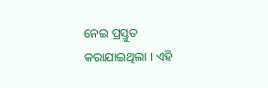ନେଇ ପ୍ରସ୍ତୁତ କରାଯାଇଥିଲା । ଏହି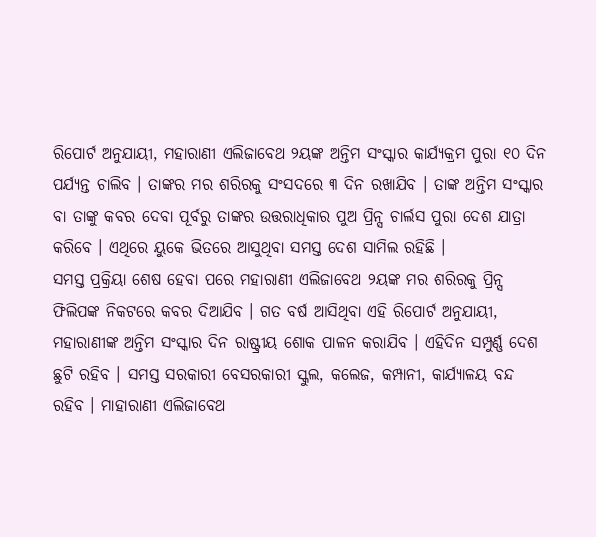ରିପୋର୍ଟ ଅନୁଯାୟୀ, ମହାରାଣୀ ଏଲିଜାବେଥ ୨ୟଙ୍କ ଅନ୍ତିମ ସଂସ୍କାର କାର୍ଯ୍ୟକ୍ରମ ପୁରା ୧୦ ଦିନ ପର୍ଯ୍ୟନ୍ତ ଚାଲିବ । ତାଙ୍କର ମର ଶରିରକୁ ସଂସଦରେ ୩ ଦିନ ରଖାଯିବ । ତାଙ୍କ ଅନ୍ତିମ ସଂସ୍କାର ବା ତାଙ୍କୁ କବର ଦେବା ପୂର୍ବରୁ ତାଙ୍କର ଉତ୍ତରାଧିକାର ପୁଅ ପ୍ରିନ୍ସ ଚାର୍ଲସ ପୁରା ଦେଶ ଯାତ୍ରା କରିବେ । ଏଥିରେ ୟୁକେ ଭିତରେ ଆସୁଥିବା ସମସ୍ତ ଦେଶ ସାମିଲ ରହିଛି ।
ସମସ୍ତ ପ୍ରକ୍ରିୟା ଶେଷ ହେବା ପରେ ମହାରାଣୀ ଏଲିଜାବେଥ ୨ୟଙ୍କ ମର ଶରିରକୁ ପ୍ରିନ୍ସ ଫିଲିପଙ୍କ ନିକଟରେ କବର ଦିଆଯିବ । ଗତ ବର୍ଷ ଆସିଥିବା ଏହି ରିପୋର୍ଟ ଅନୁଯାୟୀ, ମହାରାଣୀଙ୍କ ଅନ୍ତିମ ସଂସ୍କାର ଦିନ ରାଷ୍ଟ୍ରୀୟ ଶୋକ ପାଳନ କରାଯିବ । ଏହିଦିନ ସମ୍ପୁର୍ଣ୍ଣ ଦେଶ ଛୁଟି ରହିବ । ସମସ୍ତ ସରକାରୀ ବେସରକାରୀ ସ୍କୁଲ, କଲେଜ, କମ୍ପାନୀ, କାର୍ଯ୍ୟାଳୟ ବନ୍ଦ ରହିବ । ମାହାରାଣୀ ଏଲିଜାବେଥ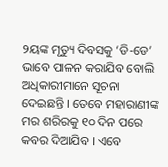୨ୟଙ୍କ ମୃତ୍ୟୁ ଦିବସକୁ ‘ଡି-ଡେ’ ଭାବେ ପାଳନ କରାଯିବ ବୋଲି ଅଧିକାରୀମାନେ ସୂଚନା ଦେଇଛନ୍ତି । ତେବେ ମହାରାଣୀଙ୍କ ମର ଶରିରକୁ ୧୦ ଦିନ ପରେ କବର ଦିଆଯିବ । ଏବେ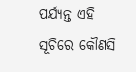ପର୍ଯ୍ୟନ୍ତ ଏହି ସୂଚିରେ କୌଣସି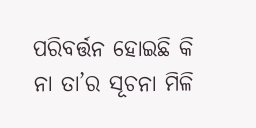ପରିବର୍ତ୍ତନ ହୋଇଛି କି ନା ତା’ର ସୂଚନା ମିଳି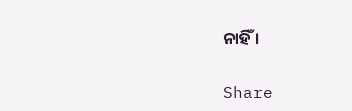ନାହିଁ ।

Share